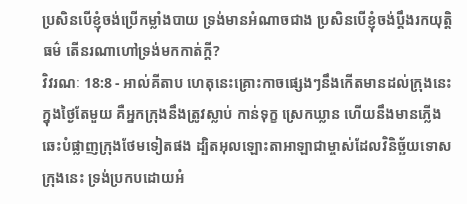ប្រសិនបើខ្ញុំចង់ប្រើកម្លាំងបាយ ទ្រង់មានអំណាចជាង ប្រសិនបើខ្ញុំចង់ប្ដឹងរកយុត្តិធម៌ តើនរណាហៅទ្រង់មកកាត់ក្ដី?
វិវរណៈ 18:8 - អាល់គីតាប ហេតុនេះគ្រោះកាចផ្សេងៗនឹងកើតមានដល់ក្រុងនេះ ក្នុងថ្ងៃតែមួយ គឺអ្នកក្រុងនឹងត្រូវស្លាប់ កាន់ទុក្ខ ស្រេកឃ្លាន ហើយនឹងមានភ្លើងឆេះបំផ្លាញក្រុងថែមទៀតផង ដ្បិតអុលឡោះតាអាឡាជាម្ចាស់ដែលវិនិច្ឆ័យទោសក្រុងនេះ ទ្រង់ប្រកបដោយអំ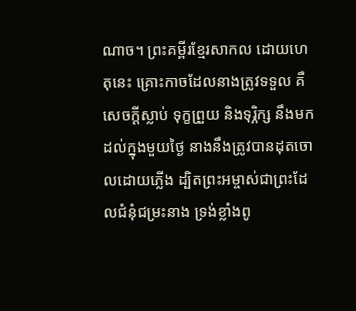ណាច។ ព្រះគម្ពីរខ្មែរសាកល ដោយហេតុនេះ គ្រោះកាចដែលនាងត្រូវទទួល គឺសេចក្ដីស្លាប់ ទុក្ខព្រួយ និងទុរ្ភិក្ស នឹងមកដល់ក្នុងមួយថ្ងៃ នាងនឹងត្រូវបានដុតចោលដោយភ្លើង ដ្បិតព្រះអម្ចាស់ជាព្រះដែលជំនុំជម្រះនាង ទ្រង់ខ្លាំងពូ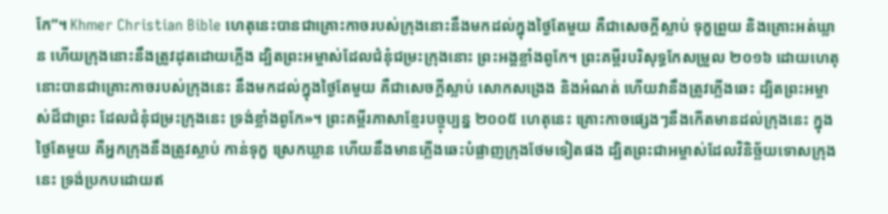កែ”។ Khmer Christian Bible ហេតុនេះបានជាគ្រោះកាចរបស់ក្រុងនោះនឹងមកដល់ក្នុងថ្ងៃតែមួយ គឺជាសេចក្ដីស្លាប់ ទុក្ខព្រួយ និងគ្រោះអត់ឃ្លាន ហើយក្រុងនោះនឹងត្រូវដុតដោយភ្លើង ដ្បិតព្រះអម្ចាស់ដែលជំនុំជម្រះក្រុងនោះ ព្រះអង្គខ្លាំងពូកែ។ ព្រះគម្ពីរបរិសុទ្ធកែសម្រួល ២០១៦ ដោយហេតុនោះបានជាគ្រោះកាចរបស់ក្រុងនេះ នឹងមកដល់ក្នុងថ្ងៃតែមួយ គឺជាសេចក្ដីស្លាប់ សោកសង្រេង និងអំណត់ ហើយវានឹងត្រូវភ្លើងឆេះ ដ្បិតព្រះអម្ចាស់ដ៏ជាព្រះ ដែលជំនុំជម្រះក្រុងនេះ ទ្រង់ខ្លាំងពូកែ»។ ព្រះគម្ពីរភាសាខ្មែរបច្ចុប្បន្ន ២០០៥ ហេតុនេះ គ្រោះកាចផ្សេងៗនឹងកើតមានដល់ក្រុងនេះ ក្នុងថ្ងៃតែមួយ គឺអ្នកក្រុងនឹងត្រូវស្លាប់ កាន់ទុក្ខ ស្រេកឃ្លាន ហើយនឹងមានភ្លើងឆេះបំផ្លាញក្រុងថែមទៀតផង ដ្បិតព្រះជាអម្ចាស់ដែលវិនិច្ឆ័យទោសក្រុងនេះ ទ្រង់ប្រកបដោយឥ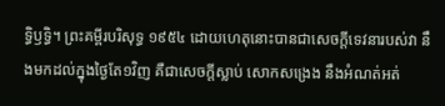ទ្ធិឫទ្ធិ។ ព្រះគម្ពីរបរិសុទ្ធ ១៩៥៤ ដោយហេតុនោះបានជាសេចក្ដីទេវនារបស់វា នឹងមកដល់ក្នុងថ្ងៃតែ១វិញ គឺជាសេចក្ដីស្លាប់ សោកសង្រេង នឹងអំណត់អត់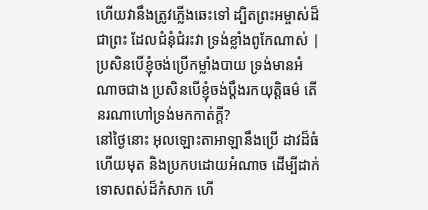ហើយវានឹងត្រូវភ្លើងឆេះទៅ ដ្បិតព្រះអម្ចាស់ដ៏ជាព្រះ ដែលជំនុំជំរះវា ទ្រង់ខ្លាំងពូកែណាស់ |
ប្រសិនបើខ្ញុំចង់ប្រើកម្លាំងបាយ ទ្រង់មានអំណាចជាង ប្រសិនបើខ្ញុំចង់ប្ដឹងរកយុត្តិធម៌ តើនរណាហៅទ្រង់មកកាត់ក្ដី?
នៅថ្ងៃនោះ អុលឡោះតាអាឡានឹងប្រើ ដាវដ៏ធំ ហើយមុត និងប្រកបដោយអំណាច ដើម្បីដាក់ទោសពស់ដ៏កំសាក ហើ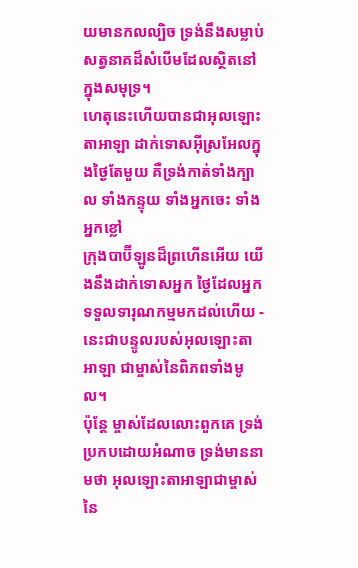យមានកលល្បិច ទ្រង់នឹងសម្លាប់សត្វនាគដ៏សំបើមដែលស្ថិតនៅក្នុងសមុទ្រ។
ហេតុនេះហើយបានជាអុលឡោះតាអាឡា ដាក់ទោសអ៊ីស្រអែលក្នុងថ្ងៃតែមួយ គឺទ្រង់កាត់ទាំងក្បាល ទាំងកន្ទុយ ទាំងអ្នកចេះ ទាំងអ្នកខ្លៅ
ក្រុងបាប៊ីឡូនដ៏ព្រហើនអើយ យើងនឹងដាក់ទោសអ្នក ថ្ងៃដែលអ្នកទទួលទារុណកម្មមកដល់ហើយ - នេះជាបន្ទូលរបស់អុលឡោះតាអាឡា ជាម្ចាស់នៃពិភពទាំងមូល។
ប៉ុន្តែ ម្ចាស់ដែលលោះពួកគេ ទ្រង់ប្រកបដោយអំណាច ទ្រង់មាននាមថា អុលឡោះតាអាឡាជាម្ចាស់នៃ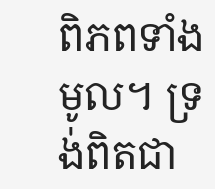ពិភពទាំងមូល។ ទ្រង់ពិតជា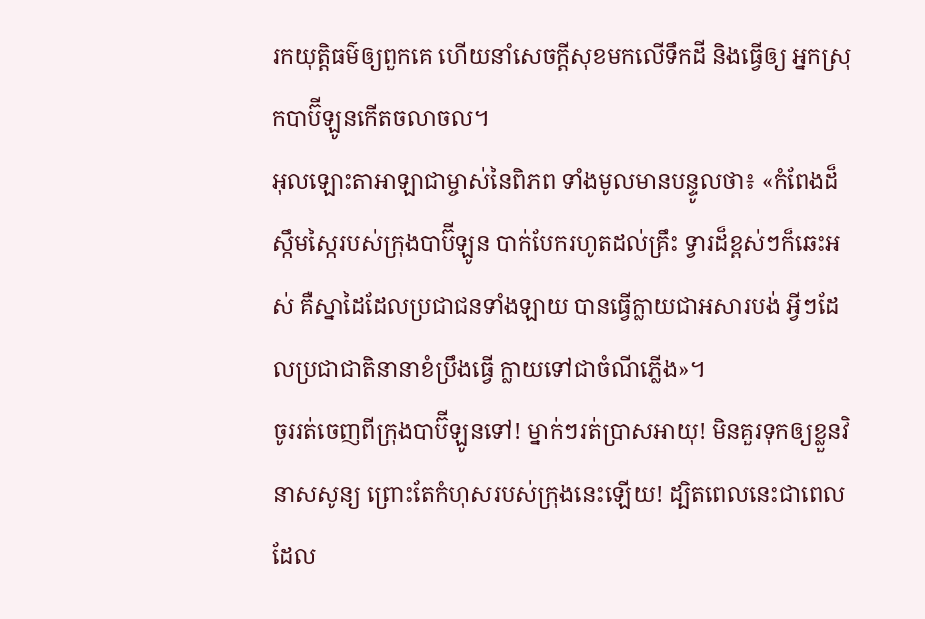រកយុត្តិធម៌ឲ្យពួកគេ ហើយនាំសេចក្ដីសុខមកលើទឹកដី និងធ្វើឲ្យ អ្នកស្រុកបាប៊ីឡូនកើតចលាចល។
អុលឡោះតាអាឡាជាម្ចាស់នៃពិភព ទាំងមូលមានបន្ទូលថា៖ «កំពែងដ៏ស្កឹមស្កៃរបស់ក្រុងបាប៊ីឡូន បាក់បែករហូតដល់គ្រឹះ ទ្វារដ៏ខ្ពស់ៗក៏ឆេះអស់ គឺស្នាដៃដែលប្រជាជនទាំងឡាយ បានធ្វើក្លាយជាអសារបង់ អ្វីៗដែលប្រជាជាតិនានាខំប្រឹងធ្វើ ក្លាយទៅជាចំណីភ្លើង»។
ចូររត់ចេញពីក្រុងបាប៊ីឡូនទៅ! ម្នាក់ៗរត់ប្រាសអាយុ! មិនគួរទុកឲ្យខ្លួនវិនាសសូន្យ ព្រោះតែកំហុសរបស់ក្រុងនេះឡើយ! ដ្បិតពេលនេះជាពេលដែល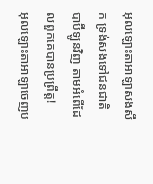អុលឡោះតាអាឡាសងសឹក ទ្រង់សងទៅជនជាតិបាប៊ីឡូនវិញ តាមអំពើដែលពួកគេបានប្រព្រឹត្ត!
អុលឡោះតាអាឡាចេញប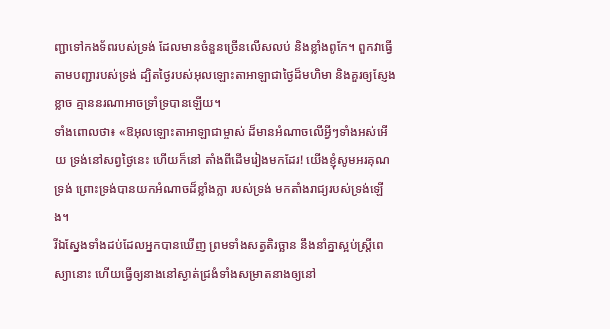ញ្ជាទៅកងទ័ពរបស់ទ្រង់ ដែលមានចំនួនច្រើនលើសលប់ និងខ្លាំងពូកែ។ ពួកវាធ្វើតាមបញ្ជារបស់ទ្រង់ ដ្បិតថ្ងៃរបស់អុលឡោះតាអាឡាជាថ្ងៃដ៏មហិមា និងគួរឲ្យស្ញែងខ្លាច គ្មាននរណាអាចទ្រាំទ្របានឡើយ។
ទាំងពោលថា៖ «ឱអុលឡោះតាអាឡាជាម្ចាស់ ដ៏មានអំណាចលើអ្វីៗទាំងអស់អើយ ទ្រង់នៅសព្វថ្ងៃនេះ ហើយក៏នៅ តាំងពីដើមរៀងមកដែរ! យើងខ្ញុំសូមអរគុណទ្រង់ ព្រោះទ្រង់បានយកអំណាចដ៏ខ្លាំងក្លា របស់ទ្រង់ មកតាំងរាជ្យរបស់ទ្រង់ឡើង។
រីឯស្នែងទាំងដប់ដែលអ្នកបានឃើញ ព្រមទាំងសត្វតិរច្ឆាន នឹងនាំគ្នាស្អប់ស្ដ្រីពេស្យានោះ ហើយធ្វើឲ្យនាងនៅស្ងាត់ជ្រងំទាំងសម្រាតនាងឲ្យនៅ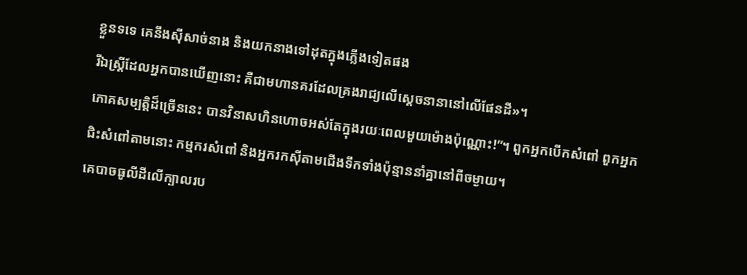ខ្លួនទទេ គេនឹងស៊ីសាច់នាង និងយកនាងទៅដុតក្នុងភ្លើងទៀតផង
រីឯស្ដ្រីដែលអ្នកបានឃើញនោះ គឺជាមហានគរដែលគ្រងរាជ្យលើស្ដេចនានានៅលើផែនដី»។
ភោគសម្បត្តិដ៏ច្រើននេះ បានវិនាសហិនហោចអស់តែក្នុងរយៈពេលមួយម៉ោងប៉ុណ្ណោះ!”។ ពួកអ្នកបើកសំពៅ ពួកអ្នកជិះសំពៅតាមនោះ កម្មករសំពៅ និងអ្នករកស៊ីតាមជើងទឹកទាំងប៉ុន្មាននាំគ្នានៅពីចម្ងាយ។
គេបាចធូលីដីលើក្បាលរប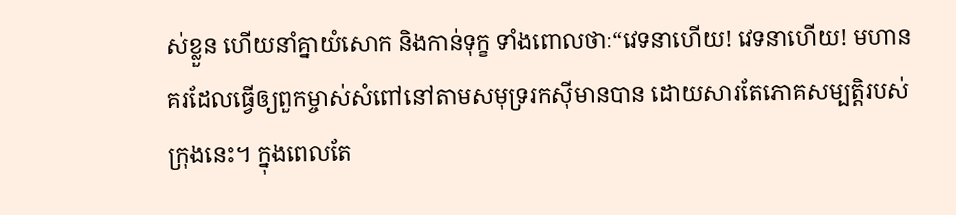ស់ខ្លួន ហើយនាំគ្នាយំសោក និងកាន់ទុក្ខ ទាំងពោលថាៈ“វេទនាហើយ! វេទនាហើយ! មហានគរដែលធ្វើឲ្យពួកម្ចាស់សំពៅនៅតាមសមុទ្ររកស៊ីមានបាន ដោយសារតែភោគសម្បត្តិរបស់ក្រុងនេះ។ ក្នុងពេលតែ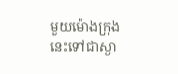មួយម៉ោងក្រុងនេះទៅជាស្ងា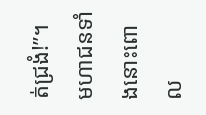ត់ជ្រងំ!”។
មហាជនទាំងនោះពោល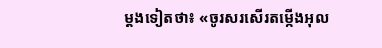ម្ដងទៀតថា៖ «ចូរសរសើរតម្កើងអុល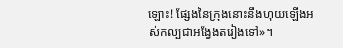ឡោះ! ផ្សែងនៃក្រុងនោះនឹងហុយឡើងអស់កល្បជាអង្វែងតរៀងទៅ»។